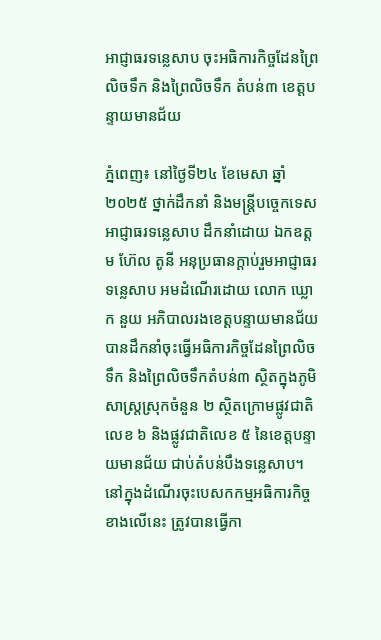អាជ្ញាធរទន្លេសាប ចុះអធិការកិច្ចដែនព្រៃលិចទឹក និងព្រៃលិចទឹក តំបន់៣ ខេត្តបន្ទាយមានជ័យ

ភ្នំពេញ៖ នៅថ្ងៃទី២៤ ខែមេសា ឆ្នាំ២០២៥ ថ្នាក់ដឹកនាំ និងមន្រ្តីបច្ចេកទេសអាជ្ញាធរទន្លេសាប ដឹកនាំដោយ ឯកឧត្តម ហ៊ែល តូនី អនុប្រធានក្តាប់រួមអាជ្ញាធរទន្លេសាប អមដំណើរដោយ លោក ឃ្លោក នួយ អភិបាលរងខេត្តបន្ទាយមានជ័យ បានដឹកនាំចុះធ្វើអធិការកិច្ចដែនព្រៃលិចទឹក និងព្រៃលិចទឹកតំបន់៣ ស្ថិតក្នុងភូមិសាស្រ្តស្រុកចំនួន ២ ស្ថិតក្រោមផ្លូវជាតិលេខ ៦ និងផ្លូវជាតិលេខ ៥ នៃខេត្តបន្ទាយមានជ័យ ជាប់តំបន់បឹងទន្លេសាប។
នៅក្នុងដំណើរចុះបេសកកម្មអធិការកិច្ចខាងលើនេះ ត្រូវបានធ្វើកា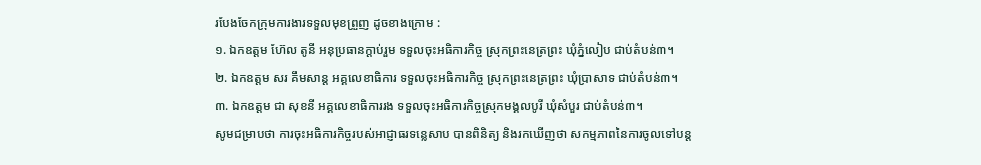របែងចែកក្រុមការងារទទួលមុខព្រួញ ដូចខាងក្រោម :
១. ឯកឧត្តម ហ៊ែល តូនី អនុប្រធានក្តាប់រួម ទទួលចុះអធិការកិច្ច ស្រុកព្រះនេត្រព្រះ ឃុំភ្នំលៀប ជាប់តំបន់៣។
២. ឯកឧត្តម សរ គឹមសាន្ត អគ្គលេខាធិការ ទទួលចុះអធិការកិច្ច ស្រុកព្រះនេត្រព្រះ ឃុំប្រាសាទ ជាប់តំបន់៣។
៣. ឯកឧត្តម ជា សុខនី អគ្គលេខាធិការរង ទទួលចុះអធិការកិច្ចស្រុកមង្គលបូរី ឃុំសំបួរ ជាប់តំបន់៣។
សូមជម្រាបថា ការចុះអធិការកិច្ចរបស់អាជ្ញាធរទន្លេសាប បានពិនិត្យ និងរកឃើញថា សកម្មភាពនៃការចូលទៅបន្ត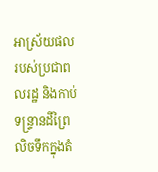អាស្រ័យផលរបស់ប្រជាពលរដ្ឋ និងកាប់ទន្ទ្រានដីព្រៃលិចទឹកក្នុងតំ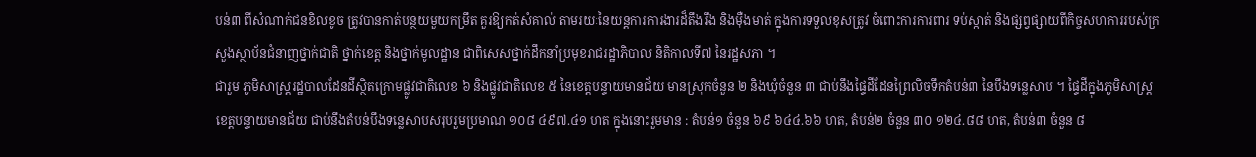បន់៣ ពីសំណាក់ជនខិលខូច ត្រូវបានកាត់បន្ថយមួយកម្រឹត គួរឱ្យកត់សំគាល់ តាមរយៈនៃយន្តការការងារដ៏តឹងរឹង និងម៉ឺងមាត់ ក្នុងការទទួលខុសត្រូវ ចំពោះការការពារ ទប់ស្កាត់ និងផ្សព្វផ្សាយពីកិច្ចសហការរបស់ក្រសួងស្ថាប័នជំនាញថ្នាក់ជាតិ ថ្នាក់ខេត្ត និងថ្នាក់មូលដ្ឋាន ជាពិសេសថ្នាក់ដឹកនាំប្រមុខរាជរដ្ឋាភិបាល និតិកាលទី៧ នៃរដ្ឋសភា ។
ជារួម ភូមិសាស្រ្តរដ្ឋបាលដែនដីស្ថិតក្រោមផ្លូវជាតិលេខ ៦ និងផ្លូវជាតិលេខ ៥ នៃខេត្តបន្ទាយមានជ័យ មានស្រុកចំនួន ២ និងឃុំចំនួន ៣ ជាប់នឹងផ្ទៃដីដែនព្រៃលិចទឹកតំបន់៣ នៃបឹងទន្លេសាប ។ ផ្ទៃដីក្នុងភូមិសាស្រ្តខេត្តបន្ទាយមានជ័យ ជាប់នឹងតំបន់បឹងទន្លេសាបសរុបរួមប្រមាណ ១០៨ ៤៩៧.៤១ ហត ក្នុងនោះរួមមាន : តំបន់១ ចំនួន ៦៩ ៦៤៤.៦៦ ហត, តំបន់២ ចំនួន ៣០ ១២៤.៨៨ ហត, តំបន់៣ ចំនួន ៨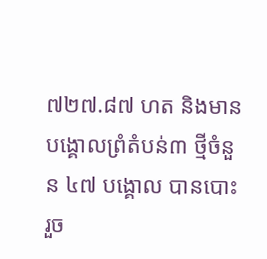៧២៧.៨៧ ហត និងមានបង្គោលព្រំតំបន់៣ ថ្មីចំនួន ៤៧ បង្គោល បានបោះរួច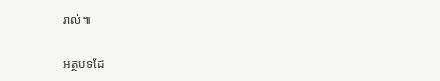រាល់៕

អត្ថបទដែ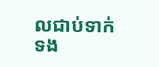លជាប់ទាក់ទង